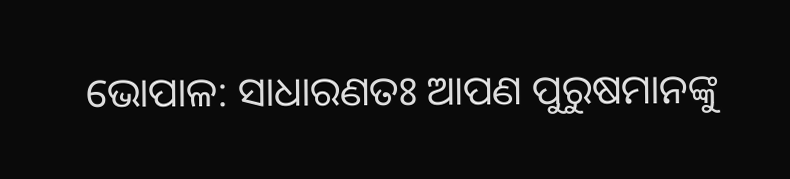ଭୋପାଳ: ସାଧାରଣତଃ ଆପଣ ପୁରୁଷମାନଙ୍କୁ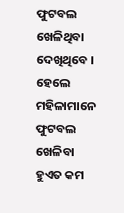ଫୁଟବଲ ଖେଳିଥିବା ଦେଖିଥିବେ । ହେଲେ ମହିଳାମାନେ ଫୁଟବଲ ଖେଳିବା ହୁଏତ କମ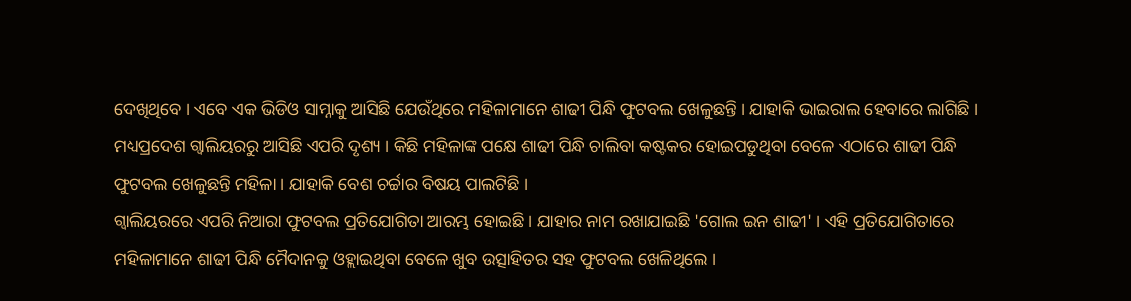ଦେଖିଥିବେ । ଏବେ ଏକ ଭିଡିଓ ସାମ୍ନାକୁ ଆସିଛି ଯେଉଁଥିରେ ମହିଳାମାନେ ଶାଢୀ ପିନ୍ଧି ଫୁଟବଲ ଖେଳୁଛନ୍ତି । ଯାହାକି ଭାଇରାଲ ହେବାରେ ଲାଗିଛି । ମଧ୍ୟପ୍ରଦେଶ ଗ୍ବାଲିୟରରୁ ଆସିଛି ଏପରି ଦୃଶ୍ୟ । କିଛି ମହିଳାଙ୍କ ପକ୍ଷେ ଶାଢୀ ପିନ୍ଧି ଚାଲିବା କଷ୍ଟକର ହୋଇପଡୁଥିବା ବେଳେ ଏଠାରେ ଶାଢୀ ପିନ୍ଧି ଫୁଟବଲ ଖେଳୁଛନ୍ତି ମହିଳା । ଯାହାକି ବେଶ ଚର୍ଚ୍ଚାର ବିଷୟ ପାଲଟିଛି ।
ଗ୍ବାଲିୟରରେ ଏପରି ନିଆରା ଫୁଟବଲ ପ୍ରତିଯୋଗିତା ଆରମ୍ଭ ହୋଇଛି । ଯାହାର ନାମ ରଖାଯାଇଛି 'ଗୋଲ ଇନ ଶାଢୀ' । ଏହି ପ୍ରତିଯୋଗିତାରେ ମହିଳାମାନେ ଶାଢୀ ପିନ୍ଧି ମୈଦାନକୁ ଓହ୍ଲାଇଥିବା ବେଳେ ଖୁବ ଉତ୍ସାହିତର ସହ ଫୁଟବଲ ଖେଳିଥିଲେ ।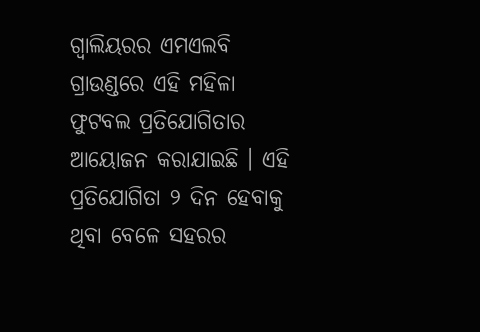ଗ୍ବାଲିୟରର ଏମଏଲବି ଗ୍ରାଉଣ୍ଡରେ ଏହି ମହିଳା ଫୁଟବଲ ପ୍ରତିଯୋଗିତାର ଆୟୋଜନ କରାଯାଇଛି । ଏହି ପ୍ରତିଯୋଗିତା ୨ ଦିନ ହେବାକୁ ଥିବା ବେଳେ ସହରର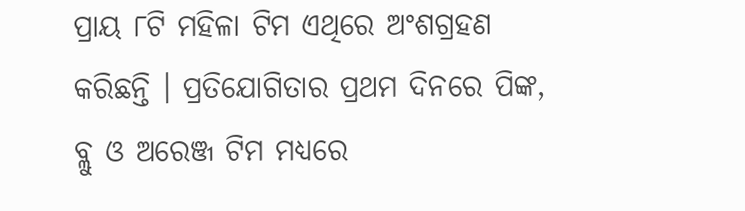ପ୍ରାୟ ୮ଟି ମହିଳା ଟିମ ଏଥିରେ ଅଂଶଗ୍ରହଣ କରିଛନ୍ତି । ପ୍ରତିଯୋଗିତାର ପ୍ରଥମ ଦିନରେ ପିଙ୍କ, ବ୍ଲୁ ଓ ଅରେଞ୍ଜ ଟିମ ମଧ୍ୟରେ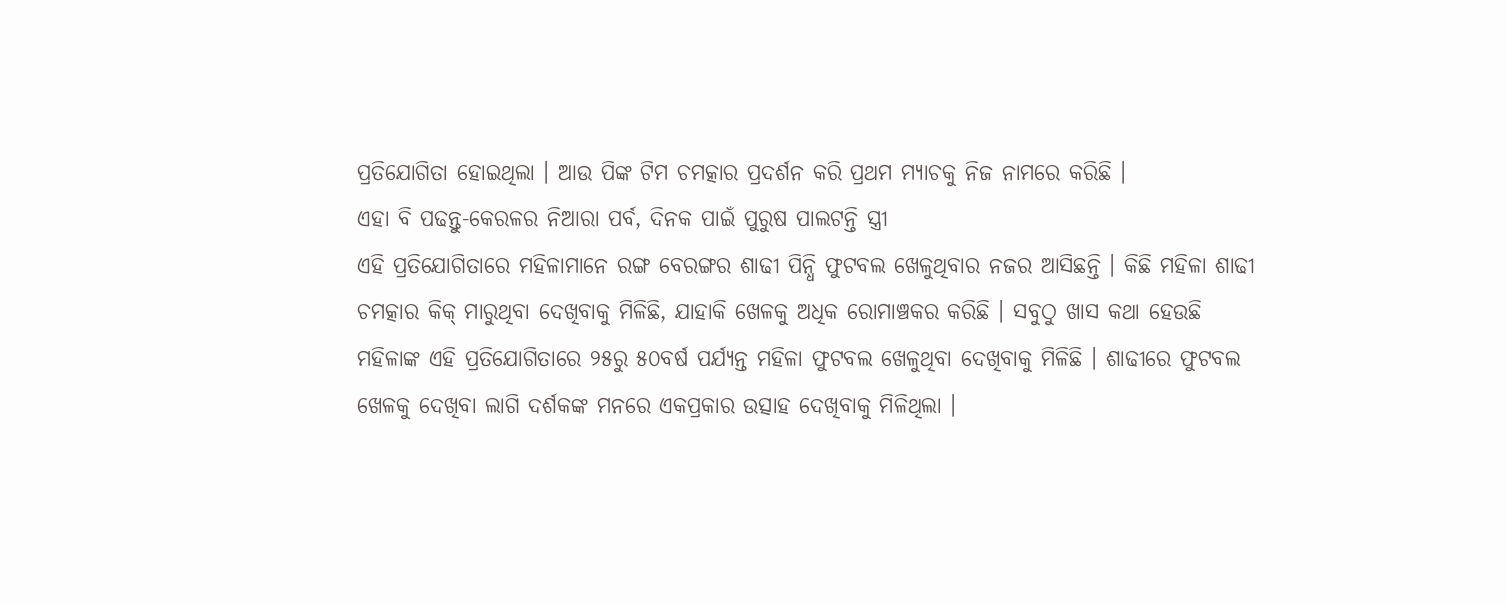ପ୍ରତିଯୋଗିତା ହୋଇଥିଲା । ଆଉ ପିଙ୍କ ଟିମ ଚମତ୍କାର ପ୍ରଦର୍ଶନ କରି ପ୍ରଥମ ମ୍ୟାଚକୁ ନିଜ ନାମରେ କରିଛି ।
ଏହା ବି ପଢନ୍ତୁ-କେରଳର ନିଆରା ପର୍ବ, ଦିନକ ପାଇଁ ପୁରୁଷ ପାଲଟନ୍ତି ସ୍ତ୍ରୀ
ଏହି ପ୍ରତିଯୋଗିତାରେ ମହିଳାମାନେ ରଙ୍ଗ ବେରଙ୍ଗର ଶାଢୀ ପିନ୍ଧି ଫୁଟବଲ ଖେଳୁଥିବାର ନଜର ଆସିଛନ୍ତି । କିଛି ମହିଳା ଶାଢୀ ଚମତ୍କାର କିକ୍ ମାରୁଥିବା ଦେଖିବାକୁ ମିଳିଛି, ଯାହାକି ଖେଳକୁ ଅଧିକ ରୋମାଞ୍ଚକର କରିଛି । ସବୁଠୁ ଖାସ କଥା ହେଉଛି ମହିଳାଙ୍କ ଏହି ପ୍ରତିଯୋଗିତାରେ ୨୫ରୁ ୫୦ବର୍ଷ ପର୍ଯ୍ୟନ୍ତ ମହିଳା ଫୁଟବଲ ଖେଳୁଥିବା ଦେଖିବାକୁ ମିଳିଛି । ଶାଢୀରେ ଫୁଟବଲ ଖେଳକୁ ଦେଖିବା ଲାଗି ଦର୍ଶକଙ୍କ ମନରେ ଏକପ୍ରକାର ଉତ୍ସାହ ଦେଖିବାକୁ ମିଳିଥିଲା ।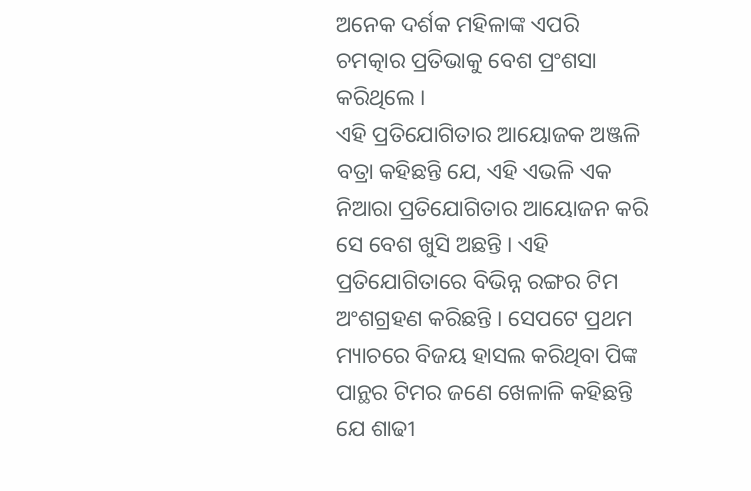ଅନେକ ଦର୍ଶକ ମହିଳାଙ୍କ ଏପରି ଚମତ୍କାର ପ୍ରତିଭାକୁ ବେଶ ପ୍ରଂଶସା କରିଥିଲେ ।
ଏହି ପ୍ରତିଯୋଗିତାର ଆୟୋଜକ ଅଞ୍ଜଳି ବତ୍ରା କହିଛନ୍ତି ଯେ, ଏହି ଏଭଳି ଏକ ନିଆରା ପ୍ରତିଯୋଗିତାର ଆୟୋଜନ କରି ସେ ବେଶ ଖୁସି ଅଛନ୍ତି । ଏହି ପ୍ରତିଯୋଗିତାରେ ବିଭିନ୍ନ ରଙ୍ଗର ଟିମ ଅଂଶଗ୍ରହଣ କରିଛନ୍ତି । ସେପଟେ ପ୍ରଥମ ମ୍ୟାଚରେ ବିଜୟ ହାସଲ କରିଥିବା ପିଙ୍କ ପାନ୍ଥର ଟିମର ଜଣେ ଖେଳାଳି କହିଛନ୍ତି ଯେ ଶାଢୀ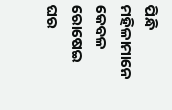ପିନ୍ଧି ମହିଳାମାନେ କେବଳ ରୋଷେଇ ଘର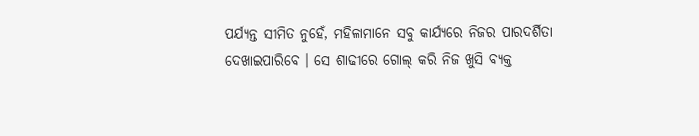ପର୍ଯ୍ୟନ୍ତ ସୀମିତ ନୁହେଁ, ମହିଳାମାନେ ସବୁ କାର୍ଯ୍ୟରେ ନିଜର ପାରଦର୍ଶିତା ଦେଖାଇପାରିବେ । ସେ ଶାଢୀରେ ଗୋଲ୍ କରି ନିଜ ଖୁସି ବ୍ୟକ୍ତ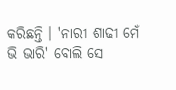କରିଛନ୍ତି । 'ନାରୀ ଶାଢୀ ମେଁ ଭି ଭାରି' ବୋଲି ସେ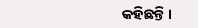କହିଛନ୍ତି ।